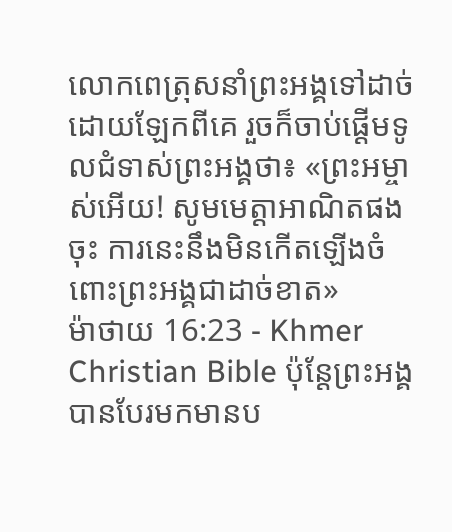លោកពេត្រុសនាំព្រះអង្គទៅដាច់ដោយឡែកពីគេ រួចក៏ចាប់ផ្ដើមទូលជំទាស់ព្រះអង្គថា៖ «ព្រះអម្ចាស់អើយ! សូមមេត្ដាអាណិតផងចុះ ការនេះនឹងមិនកើតឡើងចំពោះព្រះអង្គជាដាច់ខាត»
ម៉ាថាយ 16:23 - Khmer Christian Bible ប៉ុន្ដែព្រះអង្គបានបែរមកមានប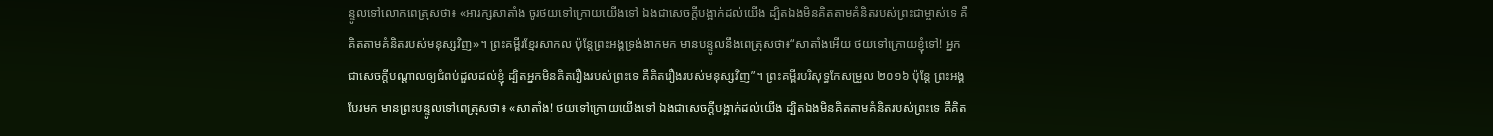ន្ទូលទៅលោកពេត្រុសថា៖ «អារក្សសាតាំង ចូរថយទៅក្រោយយើងទៅ ឯងជាសេចក្ដីបង្អាក់ដល់យើង ដ្បិតឯងមិនគិតតាមគំនិតរបស់ព្រះជាម្ចាស់ទេ គឺគិតតាមគំនិតរបស់មនុស្សវិញ»។ ព្រះគម្ពីរខ្មែរសាកល ប៉ុន្តែព្រះអង្គទ្រង់ងាកមក មានបន្ទូលនឹងពេត្រុសថា៖“សាតាំងអើយ ថយទៅក្រោយខ្ញុំទៅ! អ្នកជាសេចក្ដីបណ្ដាលឲ្យជំពប់ដួលដល់ខ្ញុំ ដ្បិតអ្នកមិនគិតរឿងរបស់ព្រះទេ គឺគិតរឿងរបស់មនុស្សវិញ”។ ព្រះគម្ពីរបរិសុទ្ធកែសម្រួល ២០១៦ ប៉ុន្តែ ព្រះអង្គបែរមក មានព្រះបន្ទូលទៅពេត្រុសថា៖ «សាតាំង! ថយទៅក្រោយយើងទៅ ឯងជាសេចក្តីបង្អាក់ដល់យើង ដ្បិតឯងមិនគិតតាមគំនិតរបស់ព្រះទេ គឺគិត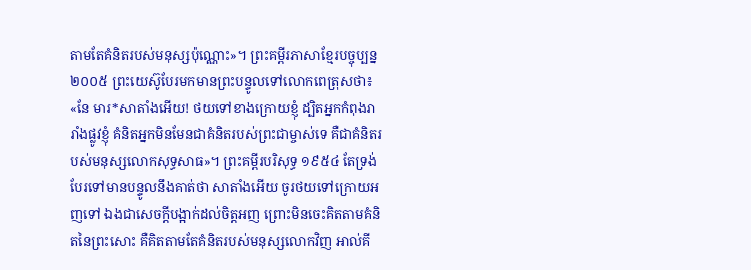តាមតែគំនិតរបស់មនុស្សប៉ុណ្ណោះ»។ ព្រះគម្ពីរភាសាខ្មែរបច្ចុប្បន្ន ២០០៥ ព្រះយេស៊ូបែរមកមានព្រះបន្ទូលទៅលោកពេត្រុសថា៖ «នែ មារ*សាតាំងអើយ! ថយទៅខាងក្រោយខ្ញុំ ដ្បិតអ្នកកំពុងរារាំងផ្លូវខ្ញុំ គំនិតអ្នកមិនមែនជាគំនិតរបស់ព្រះជាម្ចាស់ទេ គឺជាគំនិតរបស់មនុស្សលោកសុទ្ធសាធ»។ ព្រះគម្ពីរបរិសុទ្ធ ១៩៥៤ តែទ្រង់បែរទៅមានបន្ទូលនឹងគាត់ថា សាតាំងអើយ ចូរថយទៅក្រោយអញទៅ ឯងជាសេចក្ដីបង្អាក់ដល់ចិត្តអញ ព្រោះមិនចេះគិតតាមគំនិតនៃព្រះសោះ គឺគិតតាមតែគំនិតរបស់មនុស្សលោកវិញ អាល់គី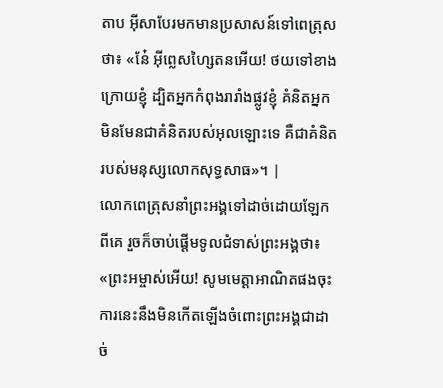តាប អ៊ីសាបែរមកមានប្រសាសន៍ទៅពេត្រុសថា៖ «នែ៎ អ៊ីព្លេសហ្សៃតនអើយ! ថយទៅខាងក្រោយខ្ញុំ ដ្បិតអ្នកកំពុងរារាំងផ្លូវខ្ញុំ គំនិតអ្នកមិនមែនជាគំនិតរបស់អុលឡោះទេ គឺជាគំនិតរបស់មនុស្សលោកសុទ្ធសាធ»។ |
លោកពេត្រុសនាំព្រះអង្គទៅដាច់ដោយឡែកពីគេ រួចក៏ចាប់ផ្ដើមទូលជំទាស់ព្រះអង្គថា៖ «ព្រះអម្ចាស់អើយ! សូមមេត្ដាអាណិតផងចុះ ការនេះនឹងមិនកើតឡើងចំពោះព្រះអង្គជាដាច់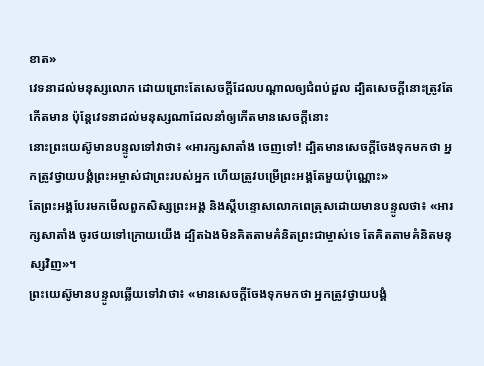ខាត»
វេទនាដល់មនុស្សលោក ដោយព្រោះតែសេចក្ដីដែលបណ្ដាលឲ្យជំពប់ដួល ដ្បិតសេចក្ដីនោះត្រូវតែកើតមាន ប៉ុន្ដែវេទនាដល់មនុស្សណាដែលនាំឲ្យកើតមានសេចក្ដីនោះ
នោះព្រះយេស៊ូមានបន្ទូលទៅវាថា៖ «អារក្សសាតាំង ចេញទៅ! ដ្បិតមានសេចក្ដីចែងទុកមកថា អ្នកត្រូវថ្វាយបង្គំព្រះអម្ចាស់ជាព្រះរបស់អ្នក ហើយត្រូវបម្រើព្រះអង្គតែមួយប៉ុណ្ណោះ»
តែព្រះអង្គបែរមកមើលពួកសិស្សព្រះអង្គ និងស្ដីបន្ទោសលោកពេត្រុសដោយមានបន្ទូលថា៖ «អារក្សសាតាំង ចូរថយទៅក្រោយយើង ដ្បិតឯងមិនគិតតាមគំនិតព្រះជាម្ចាស់ទេ តែគិតតាមគំនិតមនុស្សវិញ»។
ព្រះយេស៊ូមានបន្ទូលឆ្លើយទៅវាថា៖ «មានសេចក្ដីចែងទុកមកថា អ្នកត្រូវថ្វាយបង្គំ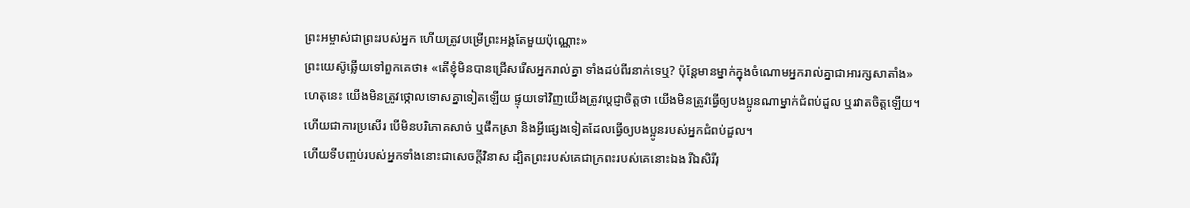ព្រះអម្ចាស់ជាព្រះរបស់អ្នក ហើយត្រូវបម្រើព្រះអង្គតែមួយប៉ុណ្ណោះ»
ព្រះយេស៊ូឆ្លើយទៅពួកគេថា៖ «តើខ្ញុំមិនបានជ្រើសរើសអ្នករាល់គ្នា ទាំងដប់ពីរនាក់ទេឬ? ប៉ុន្ដែមានម្នាក់ក្នុងចំណោមអ្នករាល់គ្នាជាអារក្សសាតាំង»
ហេតុនេះ យើងមិនត្រូវថ្កោលទោសគ្នាទៀតឡើយ ផ្ទុយទៅវិញយើងត្រូវប្ដេជ្ញាចិត្ដថា យើងមិនត្រូវធ្វើឲ្យបងប្អូនណាម្នាក់ជំពប់ដួល ឬរវាតចិត្ដឡើយ។
ហើយជាការប្រសើរ បើមិនបរិភោគសាច់ ឬផឹកស្រា និងអ្វីផ្សេងទៀតដែលធ្វើឲ្យបងប្អូនរបស់អ្នកជំពប់ដួល។
ហើយទីបញ្ចប់របស់អ្នកទាំងនោះជាសេចក្ដីវិនាស ដ្បិតព្រះរបស់គេជាក្រពះរបស់គេនោះឯង រីឯសិរីរុ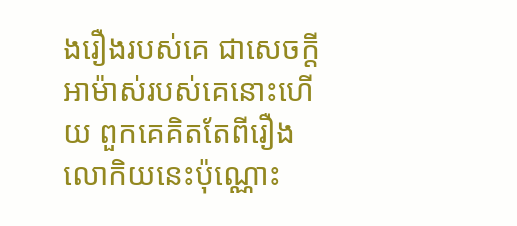ងរឿងរបស់គេ ជាសេចក្ដីអាម៉ាស់របស់គេនោះហើយ ពួកគេគិតតែពីរឿងលោកិយនេះប៉ុណ្ណោះ